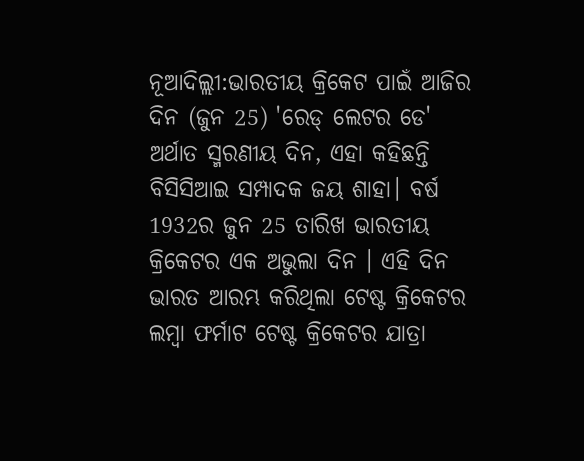ନୂଆଦିଲ୍ଲୀ:ଭାରତୀୟ କ୍ରିକେଟ ପାଇଁ ଆଜିର ଦିନ (ଜୁନ 25) 'ରେଡ୍ ଲେଟର ଡେ' ଅର୍ଥାତ ସ୍ମରଣୀୟ ଦିନ, ଏହା କହିଛନ୍ତି ବିସିସିଆଇ ସମ୍ପାଦକ ଜୟ ଶାହା। ବର୍ଷ 1932ର ଜୁନ 25 ତାରିଖ ଭାରତୀୟ କ୍ରିକେଟର ଏକ ଅଭୁଲା ଦିନ । ଏହି ଦିନ ଭାରତ ଆରମ୍ଭ କରିଥିଲା ଟେଷ୍ଟ କ୍ରିକେଟର ଲମ୍ବା ଫର୍ମାଟ ଟେଷ୍ଟ କ୍ରିକେଟର ଯାତ୍ରା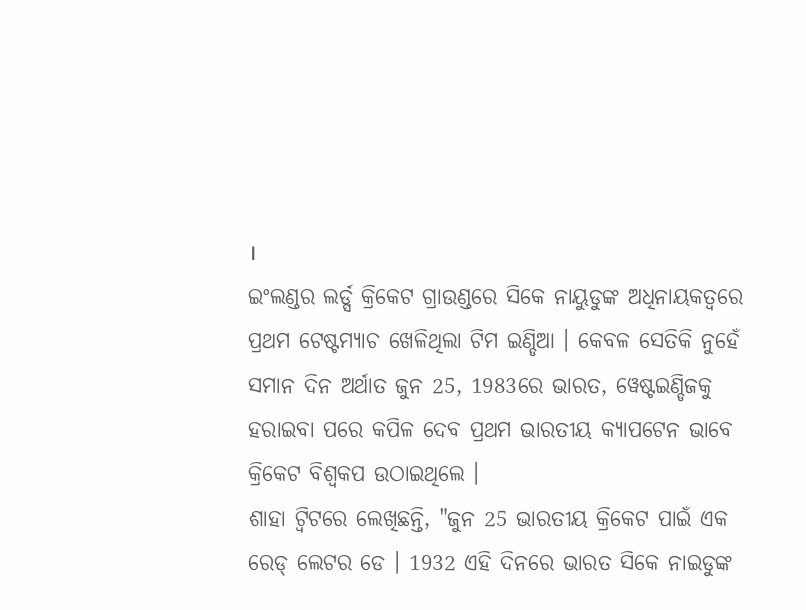।
ଇଂଲଣ୍ଡର ଲର୍ଡ୍ସ କ୍ରିକେଟ ଗ୍ରାଉଣ୍ଡରେ ସିକେ ନାୟୁଡୁଙ୍କ ଅଧିନାୟକତ୍ବରେ ପ୍ରଥମ ଟେଷ୍ଟମ୍ୟାଚ ଖେଳିଥିଲା ଟିମ ଇଣ୍ଡିଆ । କେବଳ ସେତିକି ନୁହେଁ ସମାନ ଦିନ ଅର୍ଥାତ ଜୁନ 25, 1983ରେ ଭାରତ, ୱେଷ୍ଟଇଣ୍ଡିଜକୁ ହରାଇବା ପରେ କପିଳ ଦେବ ପ୍ରଥମ ଭାରତୀୟ କ୍ୟାପଟେନ ଭାବେ କ୍ରିକେଟ ବିଶ୍ବକପ ଉଠାଇଥିଲେ ।
ଶାହା ଟ୍ବିଟରେ ଲେଖିଛନ୍ତି, "ଜୁନ 25 ଭାରତୀୟ କ୍ରିକେଟ ପାଇଁ ଏକ ରେଡ୍ ଲେଟର ଡେ । 1932 ଏହି ଦିନରେ ଭାରତ ସିକେ ନାଇଡୁଙ୍କ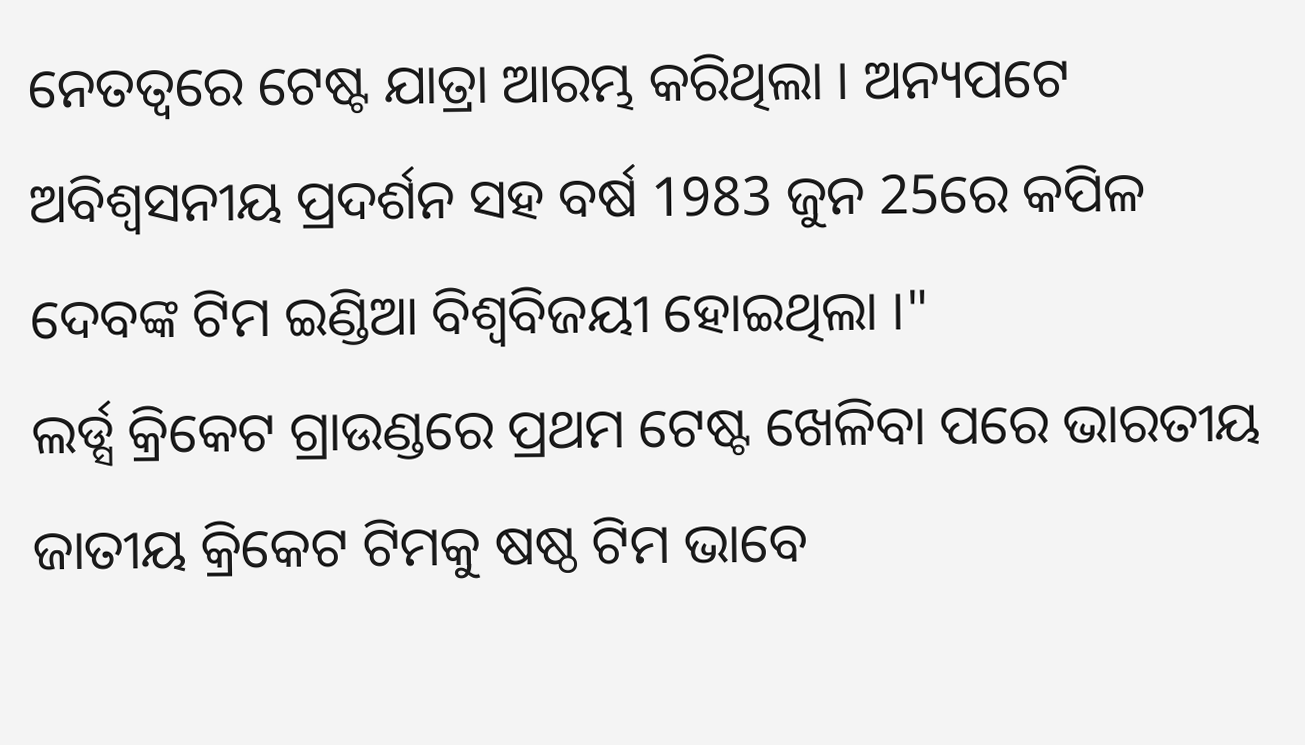ନେତତ୍ବରେ ଟେଷ୍ଟ ଯାତ୍ରା ଆରମ୍ଭ କରିଥିଲା । ଅନ୍ୟପଟେ ଅବିଶ୍ବସନୀୟ ପ୍ରଦର୍ଶନ ସହ ବର୍ଷ 1983 ଜୁନ 25ରେ କପିଳ ଦେବଙ୍କ ଟିମ ଇଣ୍ଡିଆ ବିଶ୍ବବିଜୟୀ ହୋଇଥିଲା ।"
ଲର୍ଡ୍ସ କ୍ରିକେଟ ଗ୍ରାଉଣ୍ଡରେ ପ୍ରଥମ ଟେଷ୍ଟ ଖେଳିବା ପରେ ଭାରତୀୟ ଜାତୀୟ କ୍ରିକେଟ ଟିମକୁ ଷଷ୍ଠ ଟିମ ଭାବେ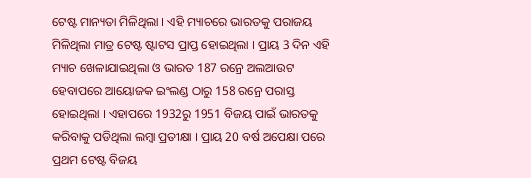ଟେଷ୍ଟ ମାନ୍ୟତା ମିଳିଥିଲା । ଏହି ମ୍ୟାଚରେ ଭାରତକୁ ପରାଜୟ ମିଳିଥିଲା ମାତ୍ର ଟେଷ୍ଟ ଷ୍ଟାଟସ ପ୍ରାପ୍ତ ହୋଇଥିଲା । ପ୍ରାୟ 3 ଦିନ ଏହି ମ୍ୟାଚ ଖେଳାଯାଇଥିଲା ଓ ଭାରତ 187 ରନ୍ରେ ଅଲଆଉଟ ହେବାପରେ ଆୟୋଜକ ଇଂଲଣ୍ଡ ଠାରୁ 158 ରନ୍ରେ ପରାସ୍ତ ହୋଇଥିଲା । ଏହାପରେ 1932ରୁ 1951 ବିଜୟ ପାଇଁ ଭାରତକୁ କରିବାକୁ ପଡିଥିଲା ଲମ୍ବା ପ୍ରତୀକ୍ଷା । ପ୍ରାୟ 20 ବର୍ଷ ଅପେକ୍ଷା ପରେ ପ୍ରଥମ ଟେଷ୍ଟ ବିଜୟ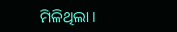ମିଳିଥିଲା ।